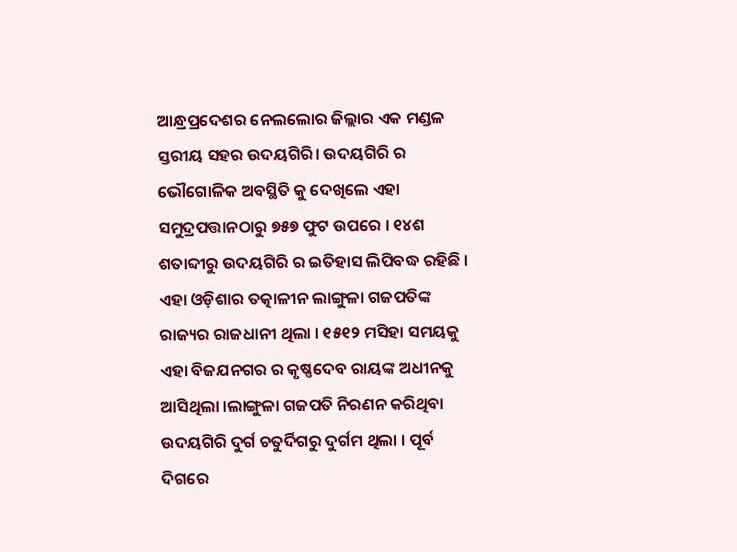ଆନ୍ଧ୍ରପ୍ରଦେଶର ନେଲଲୋର ଜିଲ୍ଲାର ଏକ ମଣ୍ଡଳ ସ୍ତରୀୟ ସହର ଉଦୟଗିରି। ଉଦୟଗିରି ର ଭୌଗୋଳିକ ଅବସ୍ଥିତି କୁ ଦେଖିଲେ ଏହା ସମୁଦ୍ରପତ୍ତାନଠାରୁ ୭୫୭ ଫୁଟ ଉପରେ । ୧୪ଶ ଶତାବ୍ଦୀରୁ ଉଦୟଗିରି ର ଇତିହାସ ଲିପିବଦ୍ଧ ରହିଛି । ଏହା ଓଡ଼ିଶାର ତତ୍କାଳୀନ ଲାଙ୍ଗୁଳା ଗଜପତିଙ୍କ ରାଜ୍ୟର ରାଜଧାନୀ ଥିଲା । ୧୫୧୨ ମସିହା ସମୟକୁ ଏହା ବିଜଯନଗର ର କୃଷ୍ଣଦେବ ରାୟଙ୍କ ଅଧୀନକୁ ଆସିଥିଲା ।ଲାଙ୍ଗୁଳା ଗଜପତି ନିରଣନ କରିଥିବା ଉଦୟଗିରି ଦୁର୍ଗ ଚତୁର୍ଦିଗରୁ ଦୁର୍ଗମ ଥିଲା । ପୂର୍ବ ଦିଗରେ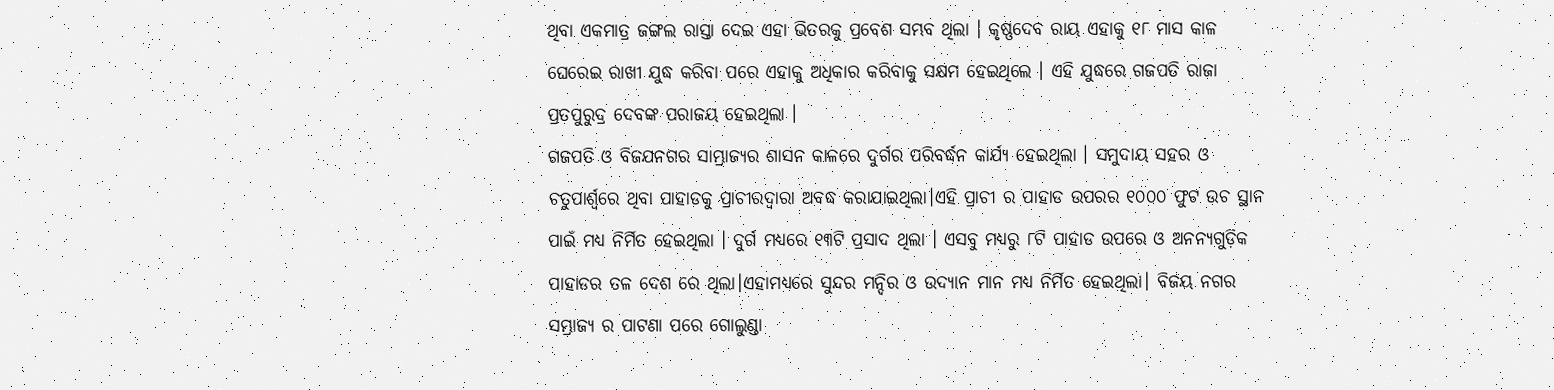ଥିବା ଏକମାତ୍ର ଜଙ୍ଗଲ ରାସ୍ତା ଦେଇ ଏହା ଭିତରକୁ ପ୍ରବେଶ ସମ୍ଭବ ଥିଲା । କୃଷ୍ଣଦେବ ରାୟ ଏହାକୁ ୧୮ ମାସ କାଳ ଘେରେଇ ରାଖୀ ଯୁଦ୍ଧ କରିବା ପରେ ଏହାକୁ ଅଧିକାର କରିବାକୁ ସକ୍ଷମ ହେଇଥିଲେ । ଏହି ଯୁଦ୍ଧରେ ଗଜପତି ରାଜା ପ୍ରତପୁରୁଦ୍ର ଦେବଙ୍କ ପରାଜୟ ହେଇଥିଲା ।
ଗଜପତି ଓ ବିଜଯନଗର ସାମ୍ଭ୍ରାଜ୍ୟର ଶାସନ କାଳରେ ଦୁର୍ଗର ପରିବର୍ଦ୍ଧନ କାର୍ଯ୍ୟ ହେଇଥିଲା । ସମୁଦାୟ ସହର ଓ ଚତୁପାର୍ଶ୍ୱରେ ଥିବା ପାହାଡକୁ ପ୍ରାଚୀରଦ୍ୱାରା ଅବଦ୍ଧ କରାଯାଇଥିଲା।ଏହି ପ୍ରାଚୀ ର ପାହାଡ ଉପରର ୧୦୦୦ ଫୁଟ ଉଚ ସ୍ଥାନ ପାଇଁ ମଧ୍ୟ ନିର୍ମିତ ହେଇଥିଲା । ଦୁର୍ଗ ମଧ୍ୟରେ ୧୩ଟି ପ୍ରସାଦ ଥିଲା । ଏସବୁ ମଧ୍ୟରୁ ୮ଟି ପାହାଡ ଉପରେ ଓ ଅନନ୍ୟଗୁଡ଼ିକ ପାହାଡର ତଳ ଦେଶ ରେ ଥିଲା।ଏହାମଧ୍ୟରେ ସୁନ୍ଦର ମନ୍ଦିର ଓ ଉଦ୍ୟାନ ମାନ ମଧ୍ୟ ନିର୍ମିତ ହେଇଥିଲା। ବିଜୟ ନଗର ସମ୍ଭ୍ରାଜ୍ୟ ର ପାଟଣା ପରେ ଗୋଲୁଣ୍ଡା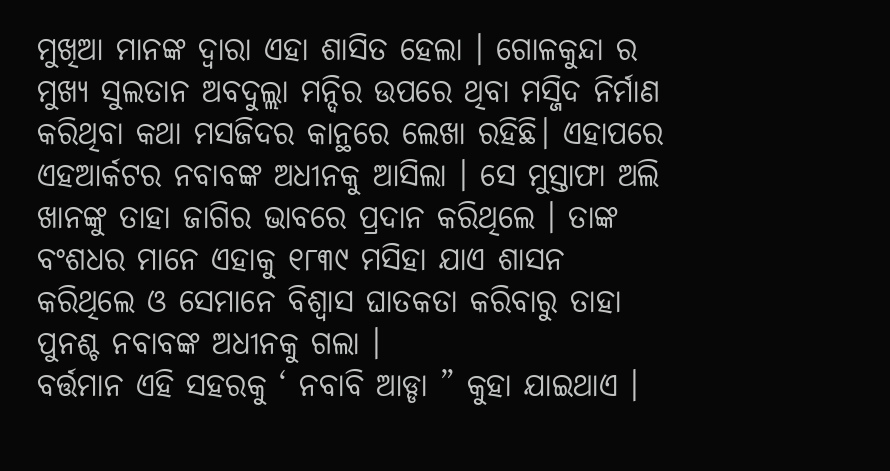ମୁଖିଆ ମାନଙ୍କ ଦ୍ୱାରା ଏହା ଶାସିତ ହେଲା । ଗୋଳକୁନ୍ଦା ର ମୁଖ୍ୟ ସୁଲତାନ ଅବଦୁଲ୍ଲା ମନ୍ଦିର ଉପରେ ଥିବା ମସ୍ଜିଦ ନିର୍ମାଣ କରିଥିବା କଥା ମସଜିଦର କାନ୍ଥରେ ଲେଖା ରହିଛି। ଏହାପରେ ଏହଆର୍କଟର ନବାବଙ୍କ ଅଧୀନକୁ ଆସିଲା । ସେ ମୁସ୍ତାଫା ଅଲି ଖାନଙ୍କୁ ତାହା ଜାଗିର ଭାବରେ ପ୍ରଦାନ କରିଥିଲେ । ତାଙ୍କ ବଂଶଧର ମାନେ ଏହାକୁ ୧୮୩୯ ମସିହା ଯାଏ ଶାସନ କରିଥିଲେ ଓ ସେମାନେ ବିଶ୍ୱାସ ଘାତକତା କରିବାରୁ ତାହା ପୁନଶ୍ଚ ନବାବଙ୍କ ଅଧୀନକୁ ଗଲା ।
ବର୍ତ୍ତମାନ ଏହି ସହରକୁ ‘ ନବାବି ଆଡ୍ଡା ” କୁହା ଯାଇଥାଏ ।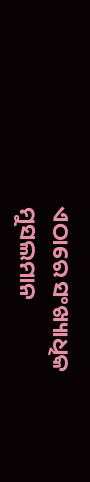ଏଠାରେ ସଂଖ୍ୟାଧିକ ମୁସଲମାନ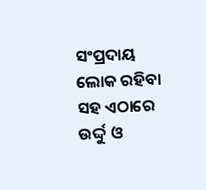ସଂପ୍ରଦାୟ ଲୋକ ରହିବା ସହ ଏଠାରେ ଉର୍ଦ୍ଦୁ ଓ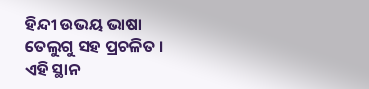ହିନ୍ଦୀ ଉଭୟ ଭାଷା ତେଲୁଗୁ ସହ ପ୍ରଚଳିତ । ଏହି ସ୍ଥାନ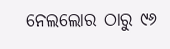ନେଲଲୋର ଠାରୁ ୯୬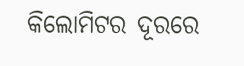କିଲୋମିଟର ଦୂରରେ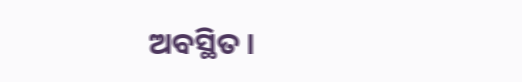ଅବସ୍ଥିତ ।